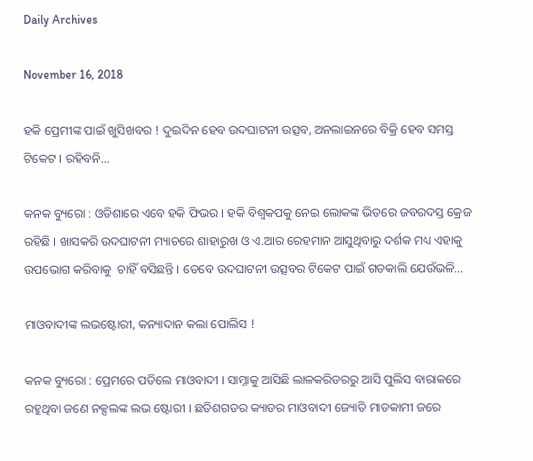Daily Archives

November 16, 2018

ହକି ପ୍ରେମୀଙ୍କ ପାଇଁ ଖୁସିଖବର ! ଦୁଇଦିନ ହେବ ଉଦଘାଟନୀ ଉତ୍ସବ, ଅନଲାଇନରେ ବିକ୍ରି ହେବ ସମସ୍ତ ଟିକେଟ । ରହିବନି…

କନକ ବ୍ୟୁରୋ : ଓଡିଶାରେ ଏବେ ହକି ଫିଭର । ହକି ବିଶ୍ୱକପକୁ ନେଇ ଲୋକଙ୍କ ଭିତରେ ଜବରଦସ୍ତ କ୍ରେଜ ରହିଛି । ଖାସକରି ଉଦଘାଟନୀ ମ୍ୟାଚରେ ଶାହାରୁଖ ଓ ଏ.ଆର ରେହମାନ ଆସୁଥିବାରୁ ଦର୍ଶକ ମଧ୍ୟ ଏହାକୁ ଉପଭୋଗ କରିବାକୁ  ଚାହିଁ ବସିଛନ୍ତି । ତେବେ ଉଦଘାଟନୀ ଉତ୍ସବର ଟିକେଟ ପାଇଁ ଗତକାଲି ଯେଉଁଭଳି…

ମାଓବାଦୀଙ୍କ ଲଭଷ୍ଟୋରୀ, କନ୍ୟାଦାନ କଲା ପୋଲିସ !

କନକ ବ୍ୟୁରୋ : ପ୍ରେମରେ ପଡିଲେ ମାଓବାଦୀ । ସାମ୍ନାକୁ ଆସିଛି ଲାଳକରିଡରରୁ ଆସି ପୁଲିସ ବାରାକରେ ରହୁଥିବା ଜଣେ ନକ୍ସଲଙ୍କ ଲଭ ଷ୍ଟୋରୀ । ଛତିଶଗଡର କ୍ୟାଡର ମାଓବାଦୀ ଜ୍ୟୋତି ମାଡକାମୀ ଜରେ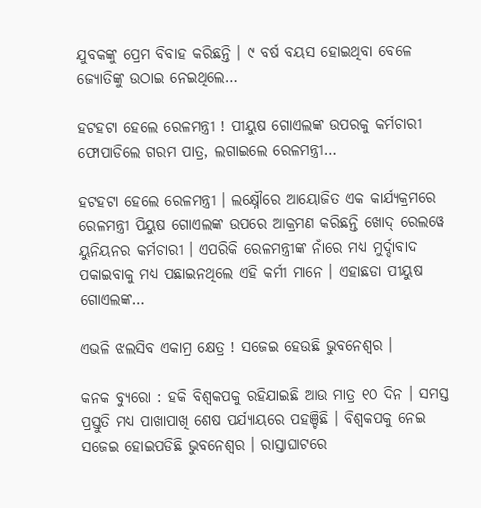ଯୁବକଙ୍କୁ ପ୍ରେମ ବିବାହ କରିଛନ୍ତି । ୯ ବର୍ଷ ବୟସ ହୋଇଥିବା ବେଳେ ଜ୍ୟୋତିଙ୍କୁ ଉଠାଇ ନେଇଥିଲେ…

ହଟହଟା ହେଲେ ରେଳମନ୍ତ୍ରୀ ! ପୀୟୁଷ ଗୋଏଲଙ୍କ ଉପରକୁ କର୍ମଚାରୀ ଫୋପାଡିଲେ ଗରମ ପାତ୍ର, ଲଗାଇଲେ ରେଳମନ୍ତ୍ରୀ…

ହଟହଟା ହେଲେ ରେଳମନ୍ତ୍ରୀ । ଲକ୍ଷ୍ନୌରେ ଆୟୋଜିତ ଏକ କାର୍ଯ୍ୟକ୍ରମରେ ରେଳମନ୍ତ୍ରୀ ପିୟୁଷ ଗୋଏଲଙ୍କ ଉପରେ ଆକ୍ରମଣ କରିଛନ୍ତି ଖୋଦ୍ ରେଲୱେ ୟୁନିୟନର କର୍ମଚାରୀ । ଏପରିକି ରେଳମନ୍ତ୍ରୀଙ୍କ ନାଁରେ ମଧ୍ୟ ମୁର୍ଦ୍ଦାବାଦ ପକାଇବାକୁ ମଧ୍ୟ ପଛାଇନଥିଲେ ଏହି କର୍ମୀ ମାନେ । ଏହାଛଡା ପୀୟୁଷ ଗୋଏଲଙ୍କ…

ଏଭଳି ଝଲସିବ ଏକାମ୍ର କ୍ଷେତ୍ର ! ସଜେଇ ହେଉଛି ଭୁବନେଶ୍ୱର ।

କନକ ବ୍ୟୁରୋ : ହକି ବିଶ୍ୱକପକୁ ରହିଯାଇଛି ଆଉ ମାତ୍ର ୧୦ ଦିନ । ସମସ୍ତ ପ୍ରସ୍ତୁତି ମଧ୍ୟ ପାଖାପାଖି ଶେଷ ପର୍ଯ୍ୟାୟରେ ପହଞ୍ଚିଛି । ବିଶ୍ୱକପକୁ ନେଇ ସଜେଇ ହୋଇପଡିଛି ଭୁବନେଶ୍ୱର । ରାସ୍ତାଘାଟରେ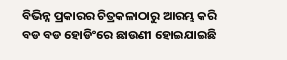ବିଭିନ୍ନ ପ୍ରକାରର ଚିତ୍ରକଳାଠାରୁ ଆରମ୍ଭ କରି ବଡ ବଡ ହୋଡିଂରେ ଛାଉଣୀ ହୋଇଯାଇଛି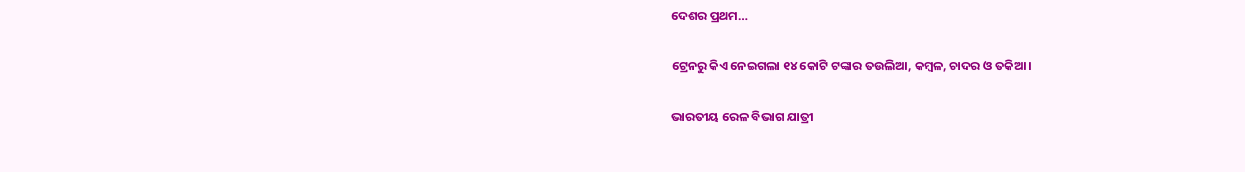ଦେଶର ପ୍ରଥମ…

ଟ୍ରେନରୁ କିଏ ନେଇଗଲା ୧୪ କୋଟି ଟଙ୍କାର ତଉଲିଆ, କମ୍ବଳ, ଚାଦର ଓ ତକିଆ ।

ଭାରତୀୟ ରେଳ ବିଭାଗ ଯାତ୍ରୀ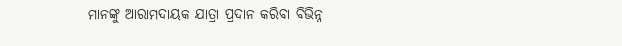ମାନଙ୍କୁ ଆରାମଦାୟକ ଯାତ୍ରା ପ୍ରଦାନ କରିବା ବିଭିନ୍ନ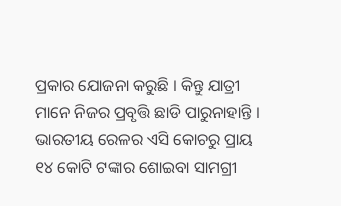ପ୍ରକାର ଯୋଜନା କରୁଛି । କିନ୍ତୁ ଯାତ୍ରୀ ମାନେ ନିଜର ପ୍ରବୃତ୍ତି ଛାଡି ପାରୁନାହାନ୍ତି । ଭାରତୀୟ ରେଳର ଏସି କୋଚରୁ ପ୍ରାୟ ୧୪ କୋଟି ଟଙ୍କାର ଶୋଇବା ସାମଗ୍ରୀ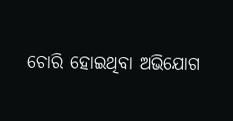ଚୋରି ହୋଇଥିବା ଅଭିଯୋଗ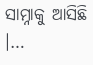ସାମ୍ନାକୁ ଆସିଛି ।…